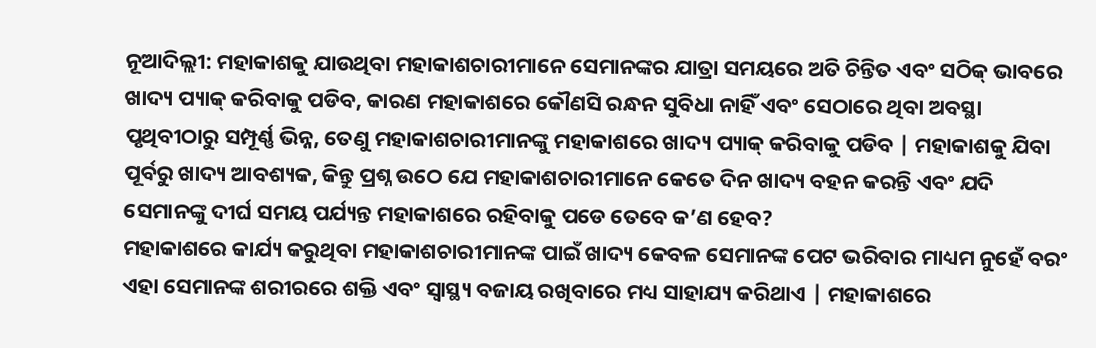ନୂଆଦିଲ୍ଲୀ: ମହାକାଶକୁ ଯାଉଥିବା ମହାକାଶଚାରୀମାନେ ସେମାନଙ୍କର ଯାତ୍ରା ସମୟରେ ଅତି ଚିନ୍ତିତ ଏବଂ ସଠିକ୍ ଭାବରେ ଖାଦ୍ୟ ପ୍ୟାକ୍ କରିବାକୁ ପଡିବ, କାରଣ ମହାକାଶରେ କୌଣସି ରନ୍ଧନ ସୁବିଧା ନାହିଁ ଏବଂ ସେଠାରେ ଥିବା ଅବସ୍ଥା ପୃଥିବୀଠାରୁ ସମ୍ପୂର୍ଣ୍ଣ ଭିନ୍ନ, ତେଣୁ ମହାକାଶଚାରୀମାନଙ୍କୁ ମହାକାଶରେ ଖାଦ୍ୟ ପ୍ୟାକ୍ କରିବାକୁ ପଡିବ | ମହାକାଶକୁ ଯିବା ପୂର୍ବରୁ ଖାଦ୍ୟ ଆବଶ୍ୟକ, କିନ୍ତୁ ପ୍ରଶ୍ନ ଉଠେ ଯେ ମହାକାଶଚାରୀମାନେ କେତେ ଦିନ ଖାଦ୍ୟ ବହନ କରନ୍ତି ଏବଂ ଯଦି ସେମାନଙ୍କୁ ଦୀର୍ଘ ସମୟ ପର୍ଯ୍ୟନ୍ତ ମହାକାଶରେ ରହିବାକୁ ପଡେ ତେବେ କ’ଣ ହେବ?
ମହାକାଶରେ କାର୍ଯ୍ୟ କରୁଥିବା ମହାକାଶଚାରୀମାନଙ୍କ ପାଇଁ ଖାଦ୍ୟ କେବଳ ସେମାନଙ୍କ ପେଟ ଭରିବାର ମାଧ୍ୟମ ନୁହେଁ ବରଂ ଏହା ସେମାନଙ୍କ ଶରୀରରେ ଶକ୍ତି ଏବଂ ସ୍ୱାସ୍ଥ୍ୟ ବଜାୟ ରଖିବାରେ ମଧ୍ୟ ସାହାଯ୍ୟ କରିଥାଏ | ମହାକାଶରେ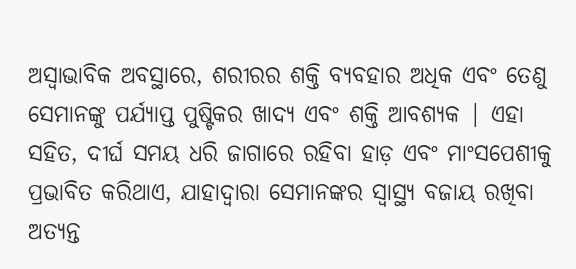ଅସ୍ୱାଭାବିକ ଅବସ୍ଥାରେ, ଶରୀରର ଶକ୍ତି ବ୍ୟବହାର ଅଧିକ ଏବଂ ତେଣୁ ସେମାନଙ୍କୁ ପର୍ଯ୍ୟାପ୍ତ ପୁଷ୍ଟିକର ଖାଦ୍ୟ ଏବଂ ଶକ୍ତି ଆବଶ୍ୟକ | ଏହା ସହିତ, ଦୀର୍ଘ ସମୟ ଧରି ଜାଗାରେ ରହିବା ହାଡ଼ ଏବଂ ମାଂସପେଶୀକୁ ପ୍ରଭାବିତ କରିଥାଏ, ଯାହାଦ୍ୱାରା ସେମାନଙ୍କର ସ୍ୱାସ୍ଥ୍ୟ ବଜାୟ ରଖିବା ଅତ୍ୟନ୍ତ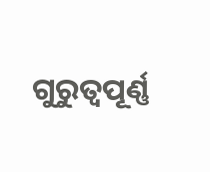ଗୁରୁତ୍ୱପୂର୍ଣ୍ଣ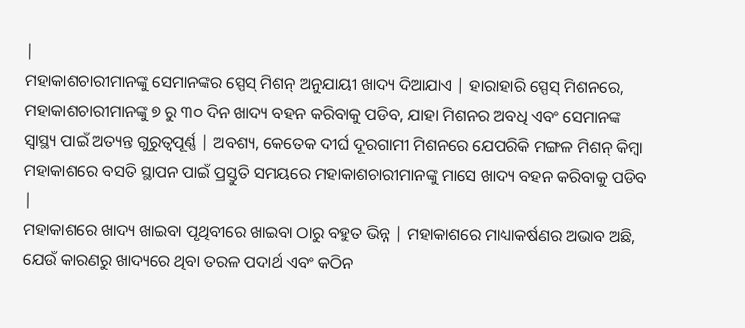|
ମହାକାଶଚାରୀମାନଙ୍କୁ ସେମାନଙ୍କର ସ୍ପେସ୍ ମିଶନ୍ ଅନୁଯାୟୀ ଖାଦ୍ୟ ଦିଆଯାଏ | ହାରାହାରି ସ୍ପେସ୍ ମିଶନରେ, ମହାକାଶଚାରୀମାନଙ୍କୁ ୭ ରୁ ୩୦ ଦିନ ଖାଦ୍ୟ ବହନ କରିବାକୁ ପଡିବ, ଯାହା ମିଶନର ଅବଧି ଏବଂ ସେମାନଙ୍କ ସ୍ୱାସ୍ଥ୍ୟ ପାଇଁ ଅତ୍ୟନ୍ତ ଗୁରୁତ୍ୱପୂର୍ଣ୍ଣ | ଅବଶ୍ୟ, କେତେକ ଦୀର୍ଘ ଦୂରଗାମୀ ମିଶନରେ ଯେପରିକି ମଙ୍ଗଳ ମିଶନ୍ କିମ୍ବା ମହାକାଶରେ ବସତି ସ୍ଥାପନ ପାଇଁ ପ୍ରସ୍ତୁତି ସମୟରେ ମହାକାଶଚାରୀମାନଙ୍କୁ ମାସେ ଖାଦ୍ୟ ବହନ କରିବାକୁ ପଡିବ |
ମହାକାଶରେ ଖାଦ୍ୟ ଖାଇବା ପୃଥିବୀରେ ଖାଇବା ଠାରୁ ବହୁତ ଭିନ୍ନ | ମହାକାଶରେ ମାଧ୍ୟାକର୍ଷଣର ଅଭାବ ଅଛି, ଯେଉଁ କାରଣରୁ ଖାଦ୍ୟରେ ଥିବା ତରଳ ପଦାର୍ଥ ଏବଂ କଠିନ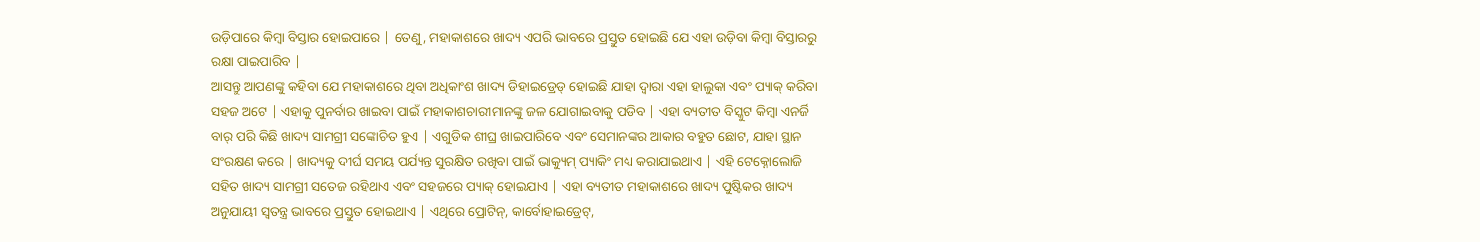ଉଡ଼ିପାରେ କିମ୍ବା ବିସ୍ତାର ହୋଇପାରେ | ତେଣୁ, ମହାକାଶରେ ଖାଦ୍ୟ ଏପରି ଭାବରେ ପ୍ରସ୍ତୁତ ହୋଇଛି ଯେ ଏହା ଉଡ଼ିବା କିମ୍ବା ବିସ୍ତାରରୁ ରକ୍ଷା ପାଇପାରିବ |
ଆସନ୍ତୁ ଆପଣଙ୍କୁ କହିବା ଯେ ମହାକାଶରେ ଥିବା ଅଧିକାଂଶ ଖାଦ୍ୟ ଡିହାଇଡ୍ରେଡ୍ ହୋଇଛି ଯାହା ଦ୍ୱାରା ଏହା ହାଲୁକା ଏବଂ ପ୍ୟାକ୍ କରିବା ସହଜ ଅଟେ | ଏହାକୁ ପୁନର୍ବାର ଖାଇବା ପାଇଁ ମହାକାଶଚାରୀମାନଙ୍କୁ ଜଳ ଯୋଗାଇବାକୁ ପଡିବ | ଏହା ବ୍ୟତୀତ ବିସ୍କୁଟ କିମ୍ବା ଏନର୍ଜି ବାର୍ ପରି କିଛି ଖାଦ୍ୟ ସାମଗ୍ରୀ ସଙ୍କୋଚିତ ହୁଏ | ଏଗୁଡିକ ଶୀଘ୍ର ଖାଇପାରିବେ ଏବଂ ସେମାନଙ୍କର ଆକାର ବହୁତ ଛୋଟ, ଯାହା ସ୍ଥାନ ସଂରକ୍ଷଣ କରେ | ଖାଦ୍ୟକୁ ଦୀର୍ଘ ସମୟ ପର୍ଯ୍ୟନ୍ତ ସୁରକ୍ଷିତ ରଖିବା ପାଇଁ ଭାକ୍ୟୁମ୍ ପ୍ୟାକିଂ ମଧ୍ୟ କରାଯାଇଥାଏ | ଏହି ଟେକ୍ନୋଲୋଜି ସହିତ ଖାଦ୍ୟ ସାମଗ୍ରୀ ସତେଜ ରହିଥାଏ ଏବଂ ସହଜରେ ପ୍ୟାକ୍ ହୋଇଯାଏ | ଏହା ବ୍ୟତୀତ ମହାକାଶରେ ଖାଦ୍ୟ ପୁଷ୍ଟିକର ଖାଦ୍ୟ ଅନୁଯାୟୀ ସ୍ୱତନ୍ତ୍ର ଭାବରେ ପ୍ରସ୍ତୁତ ହୋଇଥାଏ | ଏଥିରେ ପ୍ରୋଟିନ୍, କାର୍ବୋହାଇଡ୍ରେଟ୍,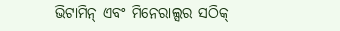ଭିଟାମିନ୍ ଏବଂ ମିନେରାଲ୍ସର ସଠିକ୍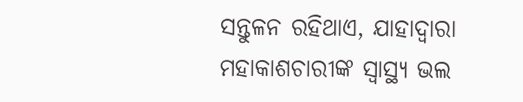ସନ୍ତୁଳନ ରହିଥାଏ, ଯାହାଦ୍ୱାରା ମହାକାଶଚାରୀଙ୍କ ସ୍ୱାସ୍ଥ୍ୟ ଭଲ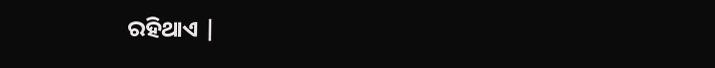ରହିଥାଏ |